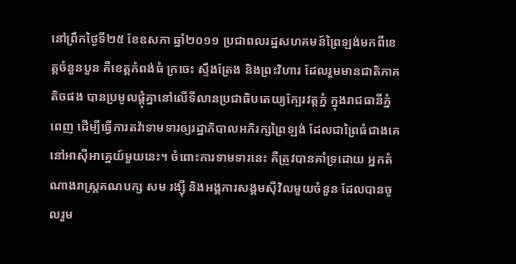នៅព្រឹកថ្ងៃទី២៥ ខែឧសភា ឆ្នាំ២០១១ ប្រជាពលរដ្ឋសហគមន៍ព្រៃឡង់មកពីខេត្តចំនួនបួន គឺខេត្តកំពង់ធំ ក្រចេះ ស្ទឹងត្រែង និងព្រះវិហារ ដែលរួមមានជាតិភាគតិចផង បានប្រមូលផ្តុំគ្នានៅលើទីលានប្រជាធិបតេយ្យក្បែរវត្តភ្នំ ក្នុងរាជធានីភ្នំពេញ ដើម្បីធ្វើការតវ៉ាទាមទារឲ្យរដ្ឋាភិបាលអភិរក្សព្រៃឡង់ ដែលជាព្រៃធំជាងគេនៅអាស៊ីអាគ្នេយ៍មួយនេះ។ ចំពោះការទាមទារនេះ គឺត្រូវបានគាំទ្រដោយ អ្នកតំណាងរាស្រ្តគណបក្ស សម រង្ស៊ី និងអង្គការសង្គមស៊ីវិលមួយចំនួន ដែលបានចូលរួម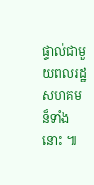ផ្ទាល់ជាមួយពលរដ្ឋសហគមន៏ទាំងនោះ ៕